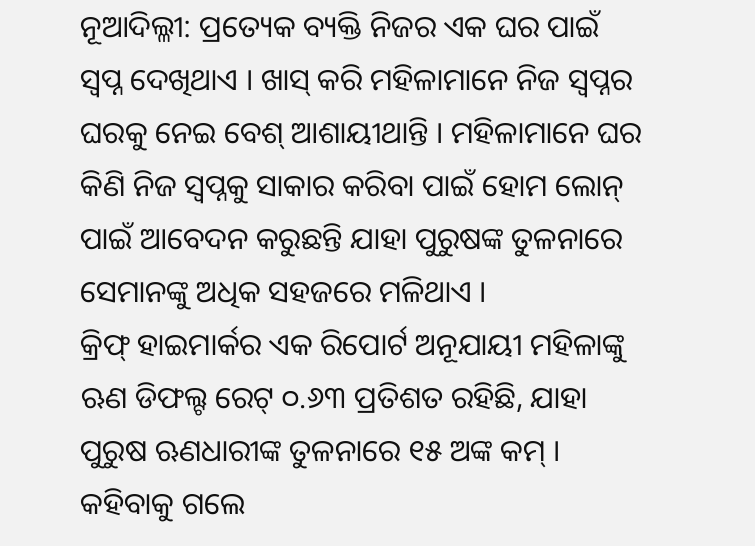ନୂଆଦିଲ୍ଳୀ: ପ୍ରତ୍ୟେକ ବ୍ୟକ୍ତି ନିଜର ଏକ ଘର ପାଇଁ ସ୍ୱପ୍ନ ଦେଖିଥାଏ । ଖାସ୍ କରି ମହିଳାମାନେ ନିଜ ସ୍ୱପ୍ନର ଘରକୁ ନେଇ ବେଶ୍ ଆଶାୟୀଥାନ୍ତି । ମହିଳାମାନେ ଘର କିଣି ନିଜ ସ୍ୱପ୍ନକୁ ସାକାର କରିବା ପାଇଁ ହୋମ ଲୋନ୍ ପାଇଁ ଆବେଦନ କରୁଛନ୍ତି ଯାହା ପୁରୁଷଙ୍କ ତୁଳନାରେ ସେମାନଙ୍କୁ ଅଧିକ ସହଜରେ ମଳିଥାଏ ।
କ୍ରିଫ୍ ହାଇମାର୍କର ଏକ ରିପୋର୍ଟ ଅନୂଯାୟୀ ମହିଳାଙ୍କୁ ଋଣ ଡିଫଲ୍ଟ ରେଟ୍ ୦.୬୩ ପ୍ରତିଶତ ରହିଛି, ଯାହା ପୁରୁଷ ଋଣଧାରୀଙ୍କ ତୁଳନାରେ ୧୫ ଅଙ୍କ କମ୍ । କହିବାକୁ ଗଲେ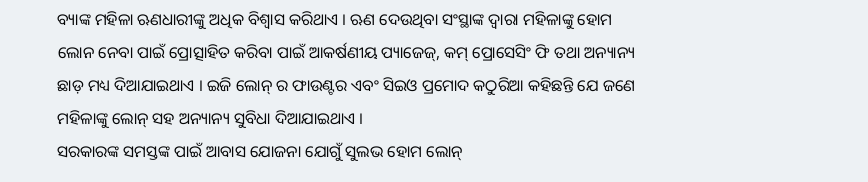ବ୍ୟାଙ୍କ ମହିଳା ଋଣଧାରୀଙ୍କୁ ଅଧିକ ବିଶ୍ୱାସ କରିଥାଏ । ଋଣ ଦେଉଥିବା ସଂସ୍ଥାଙ୍କ ଦ୍ୱାରା ମହିଳାଙ୍କୁ ହୋମ ଲୋନ ନେବା ପାଇଁ ପ୍ରୋତ୍ସାହିତ କରିବା ପାଇଁ ଆକର୍ଷଣୀୟ ପ୍ୟାଜେଜ୍, କମ୍ ପ୍ରୋସେସିଂ ଫି ତଥା ଅନ୍ୟାନ୍ୟ ଛାଡ଼ ମଧ୍ୟ ଦିଆଯାଇଥାଏ । ଇଜି ଲୋନ୍ ର ଫାଉଣ୍ଟର ଏବଂ ସିଇଓ ପ୍ରମୋଦ କଠୁରିଆ କହିଛନ୍ତି ଯେ ଜଣେ ମହିଳାଙ୍କୁ ଲୋନ୍ ସହ ଅନ୍ୟାନ୍ୟ ସୁବିଧା ଦିଆଯାଇଥାଏ ।
ସରକାରଙ୍କ ସମସ୍ତଙ୍କ ପାଇଁ ଆବାସ ଯୋଜନା ଯୋଗୁଁ ସୁଲଭ ହୋମ ଲୋନ୍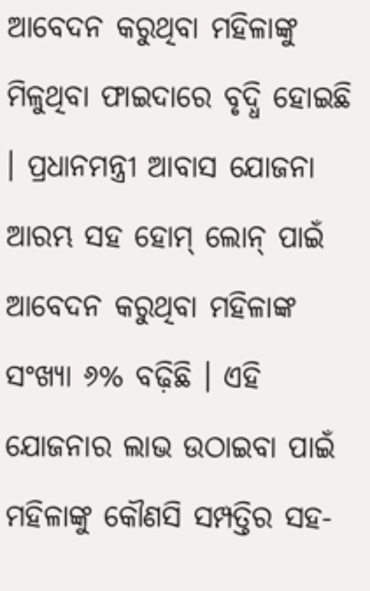ଆବେଦନ କରୁଥିବା ମହିଳାଙ୍କୁ ମିଳୁଥିବା ଫାଇଦାରେ ବୃଦ୍ଧି ହୋଇଛି । ପ୍ରଧାନମନ୍ତ୍ରୀ ଆବାସ ଯୋଜନା ଆରମ୍ଭ ସହ ହୋମ୍ ଲୋନ୍ ପାଇଁ ଆବେଦନ କରୁଥିବା ମହିଳାଙ୍କ ସଂଖ୍ୟା ୬% ବଢ଼ିଛି । ଏହି ଯୋଜନାର ଲାଭ ଉଠାଇବା ପାଇଁ ମହିଳାଙ୍କୁ କୌଣସି ସମ୍ପତ୍ତିର ସହ-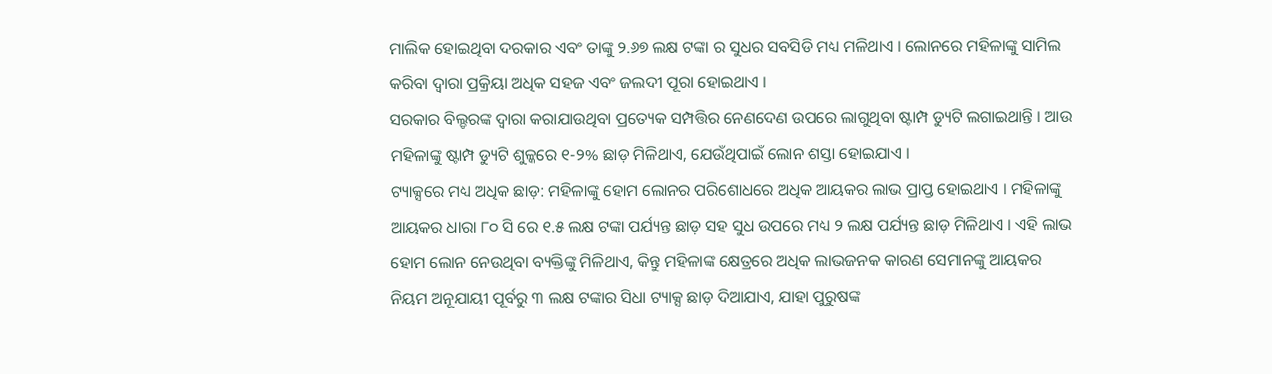ମାଲିକ ହୋଇଥିବା ଦରକାର ଏବଂ ତାଙ୍କୁ ୨.୬୭ ଲକ୍ଷ ଟଙ୍କା ର ସୁଧର ସବସିଡି ମଧ୍ୟ ମଳିଥାଏ । ଲୋନରେ ମହିଳାଙ୍କୁ ସାମିଲ କରିବା ଦ୍ୱାରା ପ୍ରକ୍ରିୟା ଅଧିକ ସହଜ ଏବଂ ଜଲଦୀ ପୂରା ହୋଇଥାଏ ।
ସରକାର ବିଲ୍ଡରଙ୍କ ଦ୍ୱାରା କରାଯାଉଥିବା ପ୍ରତ୍ୟେକ ସମ୍ପତ୍ତିର ନେଣଦେଣ ଉପରେ ଲାଗୁଥିବା ଷ୍ଟାମ୍ପ ଡ୍ୟୁଟି ଲଗାଇଥାନ୍ତି । ଆଉ ମହିଳାଙ୍କୁ ଷ୍ଟାମ୍ପ ଡ୍ୟୁଟି ଶୁଳ୍କରେ ୧-୨% ଛାଡ଼ ମିଳିଥାଏ, ଯେଉଁଥିପାଇଁ ଲୋନ ଶସ୍ତା ହୋଇଯାଏ ।
ଟ୍ୟାକ୍ସରେ ମଧ୍ୟ ଅଧିକ ଛାଡ଼: ମହିଳାଙ୍କୁ ହୋମ ଲୋନର ପରିଶୋଧରେ ଅଧିକ ଆୟକର ଲାଭ ପ୍ରାପ୍ତ ହୋଇଥାଏ । ମହିଳାଙ୍କୁ ଆୟକର ଧାରା ୮୦ ସି ରେ ୧.୫ ଲକ୍ଷ ଟଙ୍କା ପର୍ଯ୍ୟନ୍ତ ଛାଡ଼ ସହ ସୁଧ ଉପରେ ମଧ୍ୟ ୨ ଲକ୍ଷ ପର୍ଯ୍ୟନ୍ତ ଛାଡ଼ ମିଳିଥାଏ । ଏହି ଲାଭ ହୋମ ଲୋନ ନେଉଥିବା ବ୍ୟକ୍ତିଙ୍କୁ ମିଳିଥାଏ, କିନ୍ତୁ ମହିଳାଙ୍କ କ୍ଷେତ୍ରରେ ଅଧିକ ଲାଭଜନକ କାରଣ ସେମାନଙ୍କୁ ଆୟକର ନିୟମ ଅନୂଯାୟୀ ପୂର୍ବରୁ ୩ ଲକ୍ଷ ଟଙ୍କାର ସିଧା ଟ୍ୟାକ୍ସ ଛାଡ଼ ଦିଆଯାଏ, ଯାହା ପୁରୁଷଙ୍କ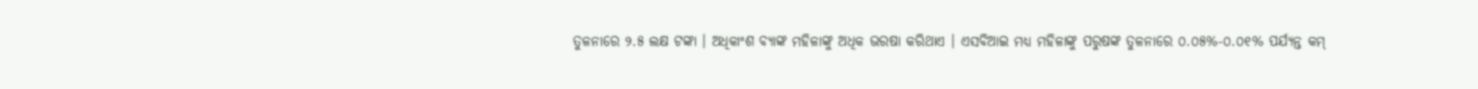ତୁଳନାରେ ୨.୫ ଲକ୍ଷ ଟଙ୍କା । ଅଧିକାଂଶ ବ୍ୟାଙ୍କ ମହିଳାଙ୍କୁ ଅଧିକ ଭରଷା କରିଥାଏ । ଏସବିଆଇ ମଧ୍ୟ ମହିଳାଙ୍କୁ ପରୁଷଙ୍କ ତୁଳନାରେ ୦.୦୫%-୦.୦୧% ପର୍ଯ୍ୟନ୍ତ କମ୍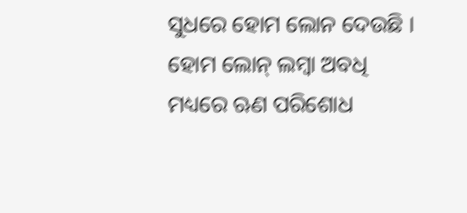ସୁଧରେ ହୋମ ଲୋନ ଦେଉଛି ।
ହୋମ ଲୋନ୍ ଲମ୍ବା ଅବଧି ମଧ୍ୟରେ ଋଣ ପରିଶୋଧ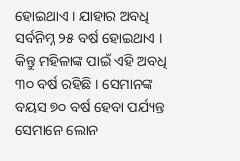ହୋଇଥାଏ । ଯାହାର ଅବଧି ସର୍ବନିମ୍ନ ୨୫ ବର୍ଷ ହୋଇଥାଏ । କିନ୍ତୁ ମହିଳାଙ୍କ ପାଇଁ ଏହି ଅବଧି ୩୦ ବର୍ଷ ରହିଛି । ସେମାନଙ୍କ ବୟସ ୭୦ ବର୍ଷ ହେବା ପର୍ଯ୍ୟନ୍ତ ସେମାନେ ଲୋନ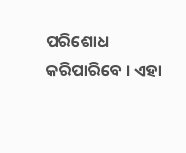ପରିଶୋଧ କରିପାରିବେ । ଏହା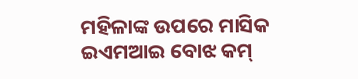ମହିଳାଙ୍କ ଉପରେ ମାସିକ ଇଏମଆଇ ବୋଝ କମ୍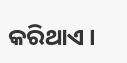କରିଥାଏ ।